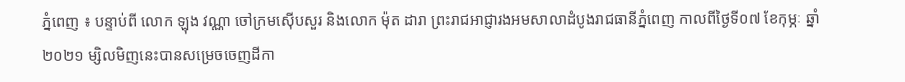ភ្នំពេញ ៖ បន្ទាប់ពី លោក ឡុង វណ្ណា ចៅក្រមស៊ើបសួរ និងលោក ម៉ុត ដារា ព្រះរាជអាជ្ញារងអមសាលាដំបូងរាជធានីភ្នំពេញ កាលពីថ្ងៃទី០៧ ខែកុម្ភៈ ឆ្នាំ២០២១ ម្សិលមិញនេះបានសម្រេចចេញដីកា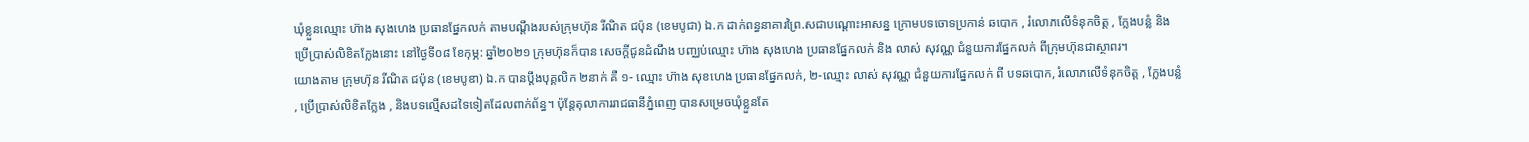ឃុំខ្លួនឈ្មោះ ហ៊ាង សុងហេង ប្រធានផ្នែកលក់ តាមបណ្ដឹងរបស់ក្រុមហ៊ុន រីណិត ជប៉ុន (ខេមបូជា) ឯ.ក ដាក់ពន្ធនាគារព្រៃ.សជាបណ្ដោះអាសន្ន ក្រោមបទចោទប្រកាន់ ឆបោក , រំលោភលើទំនុកចិត្ត , ក្លែងបន្លំ និងប្រើប្រាស់លិខិតក្លែងនោះ នៅថ្ងៃទី០៨ ខែកុម្ភ: ឆ្នាំ២០២១ ក្រុមហ៊ុនក៏បាន សេចក្តីជូនដំណឹង បញ្ឈប់ឈ្មោះ ហ៊ាង សុងហេង ប្រធានផ្នែកលក់ និង លាស់ សុវណ្ណ ជំនួយការផ្នែកលក់ ពីក្រុមហ៊ុនជាស្ថាពរ។
យោងតាម ក្រុមហ៊ុន រីណិត ជប៉ុន (ខេមបូឌា) ឯ.ក បានប្ដឹងបុគ្គលិក ២នាក់ គឺ ១- ឈ្មោះ ហ៊ាង សុខហេង ប្រធានផ្នែកលក់, ២-ឈ្មោះ លាស់ សុវណ្ណ ជំនួយការផ្នែកលក់ ពី បទឆបោក, រំលោភលើទំនុកចិត្ត , ក្លែងបន្លំ , ប្រើប្រាស់លិខិតក្លែង , និងបទល្មើសដទៃទៀតដែលពាក់ព័ន្ធ។ ប៉ុន្តែតុលាការរាជធានីភ្នំពេញ បានសម្រេចឃុំខ្លួនតែ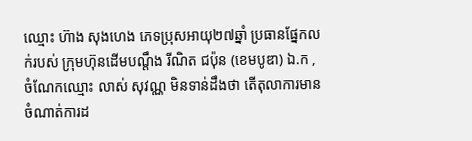ឈ្មោះ ហ៊ាង សុងហេង ភេទប្រុសអាយុ២៧ឆ្នាំ ប្រធានផ្នែកលក់របស់ ក្រុមហ៊ុនដើមបណ្ដឹង រីណិត ជប៉ុន (ខេមបូឌា) ឯ.ក , ចំណែកឈ្មោះ លាស់ សុវណ្ណ មិនទាន់ដឹងថា តើតុលាការមានចំណាត់ការដ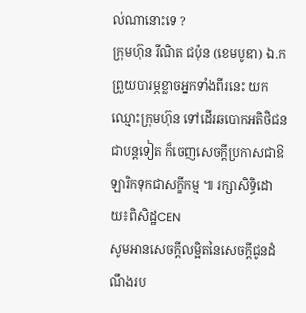ល់ណានោះទេ ?
ក្រុមហ៊ុន រីណិត ជប៉ុន (ខេមបូឌា) ឯ.ក ព្រួយបារម្ភខ្លាចអ្នកទាំងពីរនេះ យកឈ្មោះក្រុមហ៊ុន ទៅដើរឆបោកអតិថិជនជាបន្តទៀត ក៏ចេញសេចក្ដីប្រកាសជាឱឡារិកទុកជាសក្ខីកម្ម ៕ រក្សាសិទ្ធិដោយ៖ពិសិដ្ឋCEN
សូមអានសេចក្ដីលម្អិតនៃសេចក្តីជូនដំណឹងរប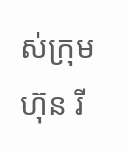ស់ក្រុមហ៊ុន រី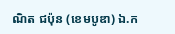ណិត ជប៉ុន (ខេមបូឌា) ឯ.ក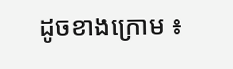ដូចខាងក្រោម ៖